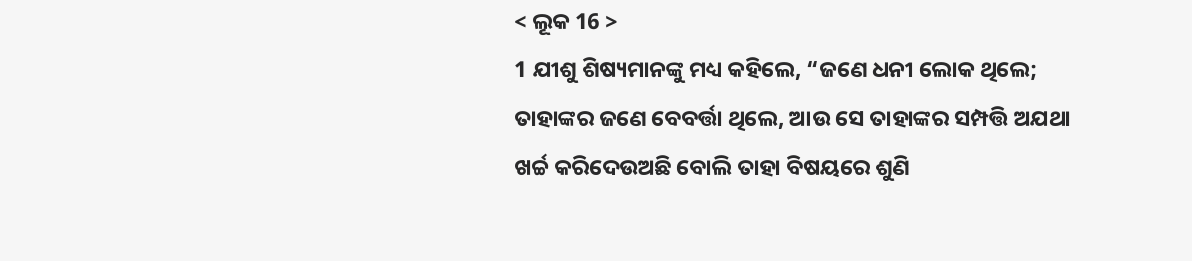< ଲୂକ 16 >
1 ଯୀଶୁ ଶିଷ୍ୟମାନଙ୍କୁ ମଧ୍ୟ କହିଲେ, “ଜଣେ ଧନୀ ଲୋକ ଥିଲେ; ତାହାଙ୍କର ଜଣେ ବେବର୍ତ୍ତା ଥିଲେ, ଆଉ ସେ ତାହାଙ୍କର ସମ୍ପତ୍ତି ଅଯଥା ଖର୍ଚ୍ଚ କରିଦେଉଅଛି ବୋଲି ତାହା ବିଷୟରେ ଶୁଣି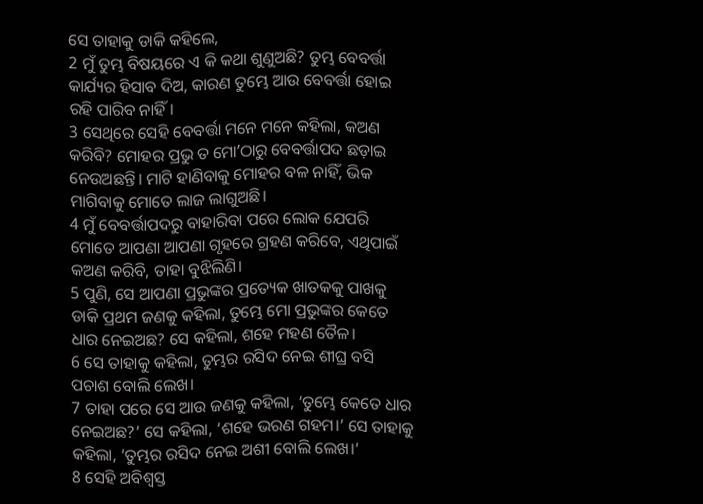ସେ ତାହାକୁ ଡାକି କହିଲେ,
2 ମୁଁ ତୁମ୍ଭ ବିଷୟରେ ଏ କି କଥା ଶୁଣୁଅଛି? ତୁମ୍ଭ ବେବର୍ତ୍ତା କାର୍ଯ୍ୟର ହିସାବ ଦିଅ, କାରଣ ତୁମ୍ଭେ ଆଉ ବେବର୍ତ୍ତା ହୋଇ ରହି ପାରିବ ନାହିଁ।
3 ସେଥିରେ ସେହି ବେବର୍ତ୍ତା ମନେ ମନେ କହିଲା, କଅଣ କରିବି? ମୋହର ପ୍ରଭୁ ତ ମୋʼଠାରୁ ବେବର୍ତ୍ତାପଦ ଛଡ଼ାଇ ନେଉଅଛନ୍ତି। ମାଟି ହାଣିବାକୁ ମୋହର ବଳ ନାହିଁ, ଭିକ ମାଗିବାକୁ ମୋତେ ଲାଜ ଲାଗୁଅଛି।
4 ମୁଁ ବେବର୍ତ୍ତାପଦରୁ ବାହାରିବା ପରେ ଲୋକ ଯେପରି ମୋତେ ଆପଣା ଆପଣା ଗୃହରେ ଗ୍ରହଣ କରିବେ, ଏଥିପାଇଁ କଅଣ କରିବି, ତାହା ବୁଝିଲିଣି।
5 ପୁଣି, ସେ ଆପଣା ପ୍ରଭୁଙ୍କର ପ୍ରତ୍ୟେକ ଖାତକକୁ ପାଖକୁ ଡାକି ପ୍ରଥମ ଜଣକୁ କହିଲା, ତୁମ୍ଭେ ମୋ ପ୍ରଭୁଙ୍କର କେତେ ଧାର ନେଇଅଛ? ସେ କହିଲା, ଶହେ ମହଣ ତୈଳ।
6 ସେ ତାହାକୁ କହିଲା, ତୁମ୍ଭର ରସିଦ ନେଇ ଶୀଘ୍ର ବସି ପଚାଶ ବୋଲି ଲେଖ।
7 ତାହା ପରେ ସେ ଆଉ ଜଣକୁ କହିଲା, ‘ତୁମ୍ଭେ କେତେ ଧାର ନେଇଅଛ?’ ସେ କହିଲା, ‘ଶହେ ଭରଣ ଗହମ।’ ସେ ତାହାକୁ କହିଲା, ‘ତୁମ୍ଭର ରସିଦ ନେଇ ଅଶୀ ବୋଲି ଲେଖ।’
8 ସେହି ଅବିଶ୍ୱସ୍ତ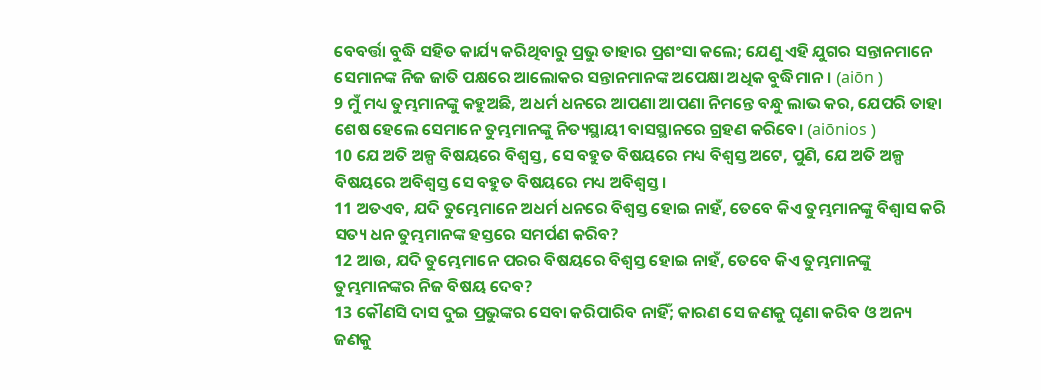ବେବର୍ତ୍ତା ବୁଦ୍ଧି ସହିତ କାର୍ଯ୍ୟ କରିଥିବାରୁ ପ୍ରଭୁ ତାହାର ପ୍ରଶଂସା କଲେ; ଯେଣୁ ଏହି ଯୁଗର ସନ୍ତାନମାନେ ସେମାନଙ୍କ ନିଜ ଜାତି ପକ୍ଷରେ ଆଲୋକର ସନ୍ତାନମାନଙ୍କ ଅପେକ୍ଷା ଅଧିକ ବୁଦ୍ଧିମାନ। (aiōn )
9 ମୁଁ ମଧ୍ୟ ତୁମ୍ଭମାନଙ୍କୁ କହୁଅଛି, ଅଧର୍ମ ଧନରେ ଆପଣା ଆପଣା ନିମନ୍ତେ ବନ୍ଧୁ ଲାଭ କର, ଯେପରି ତାହା ଶେଷ ହେଲେ ସେମାନେ ତୁମ୍ଭମାନଙ୍କୁ ନିତ୍ୟସ୍ଥାୟୀ ବାସସ୍ଥାନରେ ଗ୍ରହଣ କରିବେ। (aiōnios )
10 ଯେ ଅତି ଅଳ୍ପ ବିଷୟରେ ବିଶ୍ୱସ୍ତ, ସେ ବହୁତ ବିଷୟରେ ମଧ୍ୟ ବିଶ୍ୱସ୍ତ ଅଟେ, ପୁଣି, ଯେ ଅତି ଅଳ୍ପ ବିଷୟରେ ଅବିଶ୍ୱସ୍ତ ସେ ବହୁତ ବିଷୟରେ ମଧ୍ୟ ଅବିଶ୍ୱସ୍ତ।
11 ଅତଏବ, ଯଦି ତୁମ୍ଭେମାନେ ଅଧର୍ମ ଧନରେ ବିଶ୍ୱସ୍ତ ହୋଇ ନାହଁ, ତେବେ କିଏ ତୁମ୍ଭମାନଙ୍କୁ ବିଶ୍ୱାସ କରି ସତ୍ୟ ଧନ ତୁମ୍ଭମାନଙ୍କ ହସ୍ତରେ ସମର୍ପଣ କରିବ?
12 ଆଉ, ଯଦି ତୁମ୍ଭେମାନେ ପରର ବିଷୟରେ ବିଶ୍ୱସ୍ତ ହୋଇ ନାହଁ, ତେବେ କିଏ ତୁମ୍ଭମାନଙ୍କୁ ତୁମ୍ଭମାନଙ୍କର ନିଜ ବିଷୟ ଦେବ?
13 କୌଣସି ଦାସ ଦୁଇ ପ୍ରଭୁଙ୍କର ସେବା କରିପାରିବ ନାହିଁ; କାରଣ ସେ ଜଣକୁ ଘୃଣା କରିବ ଓ ଅନ୍ୟ ଜଣକୁ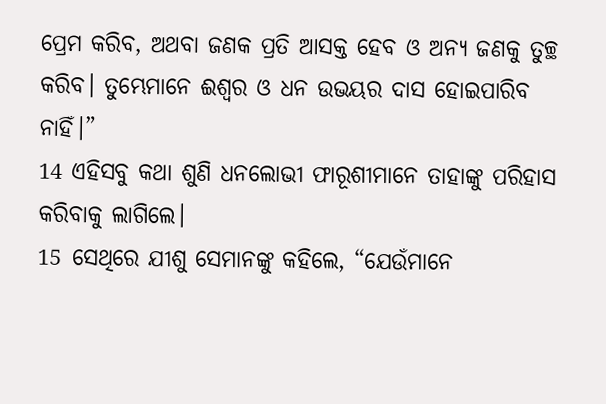ପ୍ରେମ କରିବ, ଅଥବା ଜଣକ ପ୍ରତି ଆସକ୍ତ ହେବ ଓ ଅନ୍ୟ ଜଣକୁ ତୁଚ୍ଛ କରିବ। ତୁମ୍ଭେମାନେ ଈଶ୍ବର ଓ ଧନ ଉଭୟର ଦାସ ହୋଇପାରିବ ନାହିଁ।”
14 ଏହିସବୁ କଥା ଶୁଣି ଧନଲୋଭୀ ଫାରୂଶୀମାନେ ତାହାଙ୍କୁ ପରିହାସ କରିବାକୁ ଲାଗିଲେ।
15 ସେଥିରେ ଯୀଶୁ ସେମାନଙ୍କୁ କହିଲେ, “ଯେଉଁମାନେ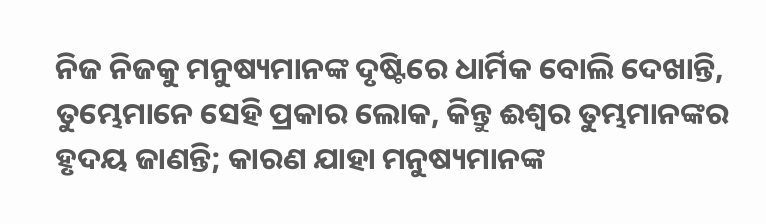ନିଜ ନିଜକୁ ମନୁଷ୍ୟମାନଙ୍କ ଦୃଷ୍ଟିରେ ଧାର୍ମିକ ବୋଲି ଦେଖାନ୍ତି, ତୁମ୍ଭେମାନେ ସେହି ପ୍ରକାର ଲୋକ, କିନ୍ତୁ ଈଶ୍ବର ତୁମ୍ଭମାନଙ୍କର ହୃଦୟ ଜାଣନ୍ତି; କାରଣ ଯାହା ମନୁଷ୍ୟମାନଙ୍କ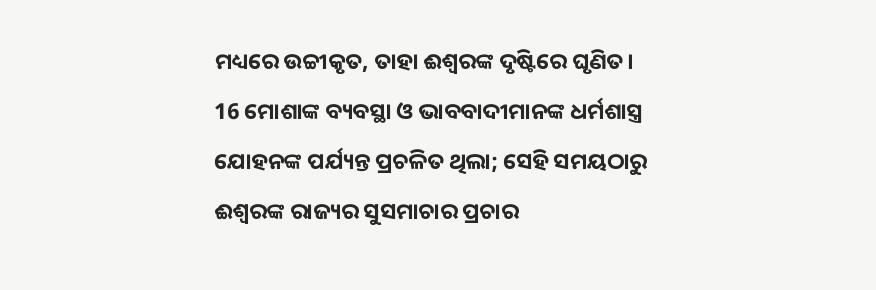ମଧ୍ୟରେ ଉଚ୍ଚୀକୃତ, ତାହା ଈଶ୍ବରଙ୍କ ଦୃଷ୍ଟିରେ ଘୃଣିତ।
16 ମୋଶାଙ୍କ ବ୍ୟବସ୍ଥା ଓ ଭାବବାଦୀମାନଙ୍କ ଧର୍ମଶାସ୍ତ୍ର ଯୋହନଙ୍କ ପର୍ଯ୍ୟନ୍ତ ପ୍ରଚଳିତ ଥିଲା; ସେହି ସମୟଠାରୁ ଈଶ୍ବରଙ୍କ ରାଜ୍ୟର ସୁସମାଚାର ପ୍ରଚାର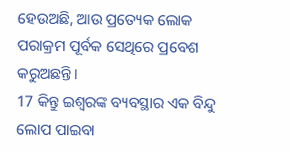ହେଉଅଛି, ଆଉ ପ୍ରତ୍ୟେକ ଲୋକ ପରାକ୍ରମ ପୂର୍ବକ ସେଥିରେ ପ୍ରବେଶ କରୁଅଛନ୍ତି।
17 କିନ୍ତୁ ଇଶ୍ବରଙ୍କ ବ୍ୟବସ୍ଥାର ଏକ ବିନ୍ଦୁ ଲୋପ ପାଇବା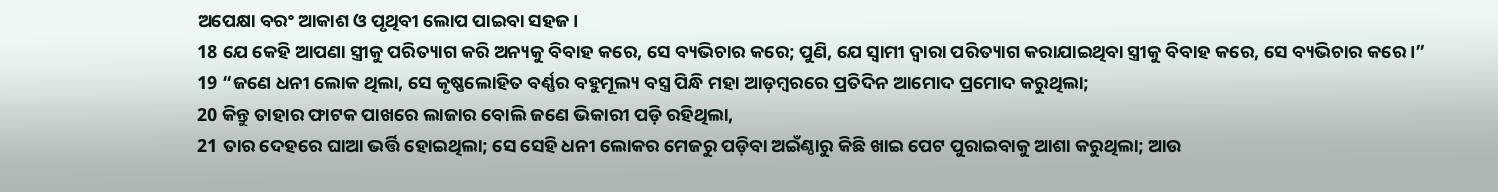ଅପେକ୍ଷା ବରଂ ଆକାଶ ଓ ପୃଥିବୀ ଲୋପ ପାଇବା ସହଜ।
18 ଯେ କେହି ଆପଣା ସ୍ତ୍ରୀକୁ ପରିତ୍ୟାଗ କରି ଅନ୍ୟକୁ ବିବାହ କରେ, ସେ ବ୍ୟଭିଚାର କରେ; ପୁଣି, ଯେ ସ୍ୱାମୀ ଦ୍ୱାରା ପରିତ୍ୟାଗ କରାଯାଇଥିବା ସ୍ତ୍ରୀକୁ ବିବାହ କରେ, ସେ ବ୍ୟଭିଚାର କରେ।”
19 “ଜଣେ ଧନୀ ଲୋକ ଥିଲା, ସେ କୃଷ୍ଣଲୋହିତ ବର୍ଣ୍ଣର ବହୁମୂଲ୍ୟ ବସ୍ତ୍ର ପିନ୍ଧି ମହା ଆଡ଼ମ୍ବରରେ ପ୍ରତିଦିନ ଆମୋଦ ପ୍ରମୋଦ କରୁଥିଲା;
20 କିନ୍ତୁ ତାହାର ଫାଟକ ପାଖରେ ଲାଜାର ବୋଲି ଜଣେ ଭିକାରୀ ପଡ଼ି ରହିଥିଲା,
21 ତାର ଦେହରେ ଘାଆ ଭର୍ତ୍ତି ହୋଇଥିଲା; ସେ ସେହି ଧନୀ ଲୋକର ମେଜରୁ ପଡ଼ିବା ଅଇଁଣ୍ଠାରୁ କିଛି ଖାଇ ପେଟ ପୁରାଇବାକୁ ଆଶା କରୁଥିଲା; ଆଉ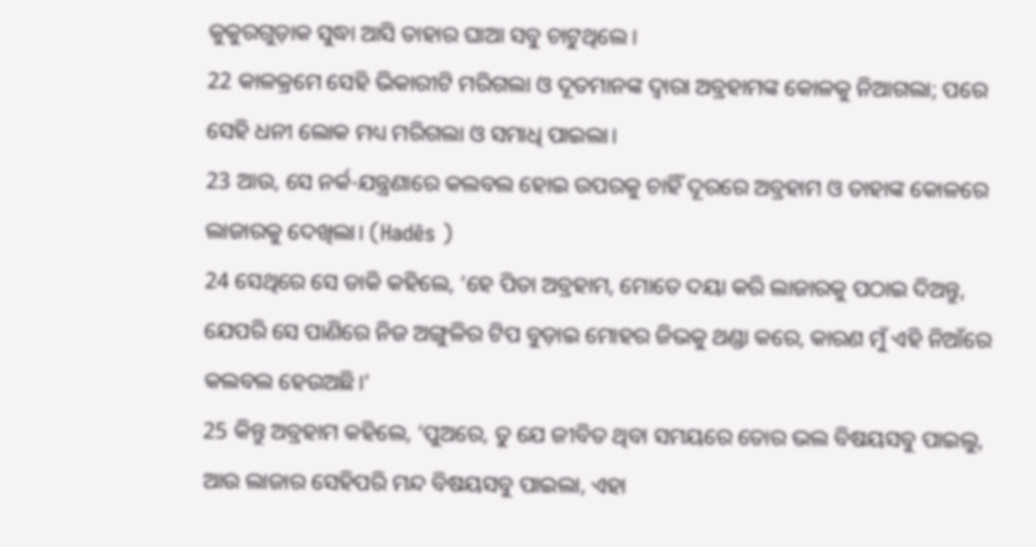କୁକୁରଗୁଡ଼ାକ ସୁଦ୍ଧା ଆସି ତାହାର ଘାଆ ସବୁ ଚାଟୁଥିଲେ।
22 କାଳକ୍ରମେ ସେହି ଭିକାରୀଟି ମରିଗଲା ଓ ଦୂତମାନଙ୍କ ଦ୍ୱାରା ଅବ୍ରହାମଙ୍କ କୋଳକୁ ନିଆଗଲା; ପରେ ସେହି ଧନୀ ଲୋକ ମଧ୍ୟ ମରିଗଲା ଓ ସମାଧି ପାଇଲା।
23 ଆଉ, ସେ ନର୍କ-ଯନ୍ତ୍ରଣାରେ କଲବଲ ହୋଇ ଉପରକୁ ଚାହିଁ ଦୂରରେ ଅବ୍ରହାମ ଓ ତାହାଙ୍କ କୋଳରେ ଲାଜାରକୁ ଦେଖିଲା। (Hadēs )
24 ସେଥିରେ ସେ ଡାକି କହିଲେ, ‘ହେ ପିତା ଅବ୍ରହାମ, ମୋତେ ଦୟା କରି ଲାଜାରକୁ ପଠାଇ ଦିଅନ୍ତୁ, ଯେପରି ସେ ପାଣିରେ ନିଜ ଅଙ୍ଗୁଳିର ଟିପ ବୁଡ଼ାଇ ମୋହର ଜିଭକୁ ଥଣ୍ଡା କରେ, କାରଣ ମୁଁ ଏହି ନିଆଁରେ କଲବଲ ହେଉଅଛି।’
25 କିନ୍ତୁ ଅବ୍ରହାମ କହିଲେ, ‘ପୁଅରେ, ତୁ ଯେ ଜୀବିତ ଥିବା ସମୟରେ ତୋର ଭଲ ବିଷୟସବୁ ପାଇଲୁ, ଆଉ ଲାଜାର ସେହିପରି ମନ୍ଦ ବିଷୟସବୁ ପାଇଲା, ଏହା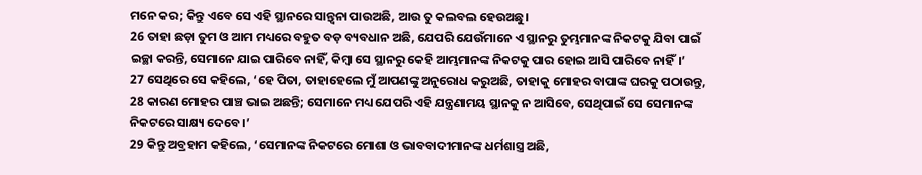ମନେ କର; କିନ୍ତୁ ଏବେ ସେ ଏହି ସ୍ଥାନରେ ସାନ୍ତ୍ୱନା ପାଉଅଛି, ଆଉ ତୁ କଲବଲ ହେଉଅଛୁ।
26 ତାହା ଛଡ଼ା ତୁମ ଓ ଆମ ମଧ୍ୟରେ ବହୁତ ବଡ଼ ବ୍ୟବଧାନ ଅଛି, ଯେପରି ଯେଉଁମାନେ ଏ ସ୍ଥାନରୁ ତୁମ୍ଭମାନଙ୍କ ନିକଟକୁ ଯିବା ପାଇଁ ଇଚ୍ଛା କରନ୍ତି, ସେମାନେ ଯାଇ ପାରିବେ ନାହିଁ, କିମ୍ବା ସେ ସ୍ଥାନରୁ କେହି ଆମ୍ଭମାନଙ୍କ ନିକଟକୁ ପାର ହୋଇ ଆସି ପାରିବେ ନାହିଁ।’
27 ସେଥିରେ ସେ କହିଲେ, ‘ହେ ପିତା, ତାହାହେଲେ ମୁଁ ଆପଣଙ୍କୁ ଅନୁରୋଧ କରୁଅଛି, ତାହାକୁ ମୋହର ବାପାଙ୍କ ଘରକୁ ପଠାଉନ୍ତୁ,
28 କାରଣ ମୋହର ପାଞ୍ଚ ଭାଇ ଅଛନ୍ତି; ସେମାନେ ମଧ୍ୟ ଯେପରି ଏହି ଯନ୍ତ୍ରଣାମୟ ସ୍ଥାନକୁ ନ ଆସିବେ, ସେଥିପାଇଁ ସେ ସେମାନଙ୍କ ନିକଟରେ ସାକ୍ଷ୍ୟ ଦେବେ।’
29 କିନ୍ତୁ ଅବ୍ରହାମ କହିଲେ, ‘ସେମାନଙ୍କ ନିକଟରେ ମୋଶା ଓ ଭାବବାଦୀମାନଙ୍କ ଧର୍ମଶାସ୍ତ୍ର ଅଛି,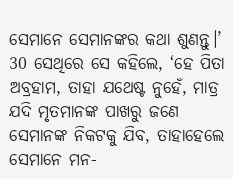ସେମାନେ ସେମାନଙ୍କର କଥା ଶୁଣନ୍ତୁ।’
30 ସେଥିରେ ସେ କହିଲେ, ‘ହେ ପିତା ଅବ୍ରହାମ, ତାହା ଯଥେଷ୍ଟ ନୁହେଁ, ମାତ୍ର ଯଦି ମୃତମାନଙ୍କ ପାଖରୁ ଜଣେ ସେମାନଙ୍କ ନିକଟକୁ ଯିବ, ତାହାହେଲେ ସେମାନେ ମନ-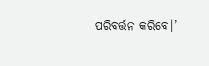ପରିବର୍ତ୍ତନ କରିବେ।’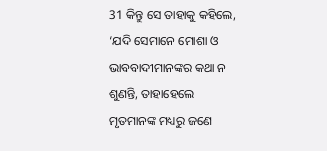31 କିନ୍ତୁ ସେ ତାହାକୁ କହିଲେ, ‘ଯଦି ସେମାନେ ମୋଶା ଓ ଭାବବାଦୀମାନଙ୍କର କଥା ନ ଶୁଣନ୍ତି, ତାହାହେଲେ ମୃତମାନଙ୍କ ମଧ୍ୟରୁ ଜଣେ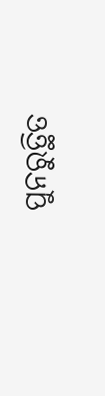ପୁନରୁତ୍ଥିତ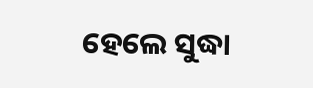ହେଲେ ସୁଦ୍ଧା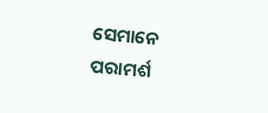ସେମାନେ ପରାମର୍ଶ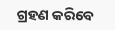ଗ୍ରହଣ କରିବେ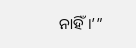ନାହିଁ।’”